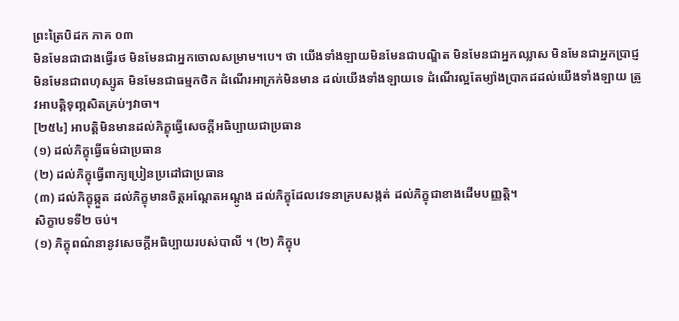ព្រះត្រៃបិដក ភាគ ០៣
មិនមែនជាជាងធ្វើរថ មិនមែនជាអ្នកចោលសម្រាម។បេ។ ថា យើងទាំងឡាយមិនមែនជាបណ្ឌិត មិនមែនជាអ្នកឈ្លាស មិនមែនជាអ្នកប្រាជ្ញ មិនមែនជាពហុស្សូត មិនមែនជាធម្មកថិក ដំណើរអាក្រក់មិនមាន ដល់យើងទាំងឡាយទេ ដំណើរល្អតែម្យ៉ាងប្រាកដដល់យើងទាំងឡាយ ត្រូវអាបត្ដិទុញ្ភសិតគ្រប់ៗវាចា។
[២៥៤] អាបត្ដិមិនមានដល់ភិក្ខុធ្វើសេចក្ដីអធិប្បាយជាប្រធាន
(១) ដល់ភិក្ខុធ្វើធម៌ជាប្រធាន
(២) ដល់ភិក្ខុធ្វើពាក្យប្រៀនប្រដៅជាប្រធាន
(៣) ដល់ភិក្ខុឆ្កួត ដល់ភិក្ខុមានចិត្ដអណ្ដែតអណ្ដូង ដល់ភិក្ខុដែលវេទនាគ្របសង្កត់ ដល់ភិក្ខុជាខាងដើមបញ្ញត្ដិ។
សិក្ខាបទទី២ ចប់។
(១) ភិក្ខុពណ៌នានូវសេចក្ដីអធិប្បាយរបស់បាលី ។ (២) ភិក្ខុប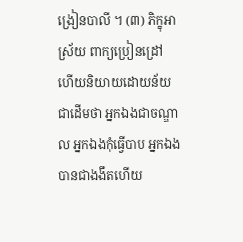ង្រៀនបាលី ។ (៣) ភិក្ខុអាស្រ័យ ពាក្យប្រៀនដ្រៅ ហើយនិយាយដោយន័យជាដើមថា អ្នកឯងជាចណ្ឌាល អ្នកឯងកុំធ្វើបាប អ្នកឯងបានជាងងឹតហើយ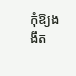កុំឱ្យងងឹត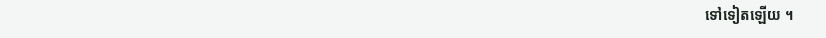ទៅទៀតឡើយ ។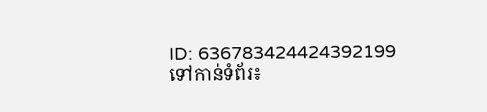ID: 636783424424392199
ទៅកាន់ទំព័រ៖